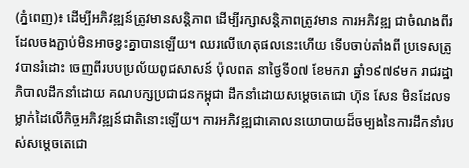(ភ្នំពេញ)៖ ដើម្បីអភិវឌ្ឍន៍ត្រូវមានសន្តិភាព ដើម្បីរក្សាសន្តិភាពត្រូវមាន ការអភិវឌ្ឍ ជាចំណងពីរដែលចងភ្ជាប់មិនអាចខ្វះគ្នាបានឡើយ។ ឈរលើហេតុផលនេះហើយ ទើបចាប់តាំងពី ប្រទេសត្រូវបានរំដោះ ចេញពីរបបប្រល័យពូជសាសន៍ ប៉ុលពត នាថ្ងៃទី០៧ ខែមករា ឆ្នាំ១៩៧៩មក រាជរដ្ឋាភិបាលដឹកនាំដោយ គណបក្សប្រជាជនកម្ពុជា ដឹកនាំដោយសម្តេចតេជោ ហ៊ុន សែន មិនដែលទម្លាក់ដៃលើកិច្ចអភិវឌ្ឍន៍ជាតិនោះឡើយ។ ការអភិវឌ្ឍជាគោលនយោបាយដ៏ចម្បងនៃការដឹកនាំរបស់សម្តេចតេជោ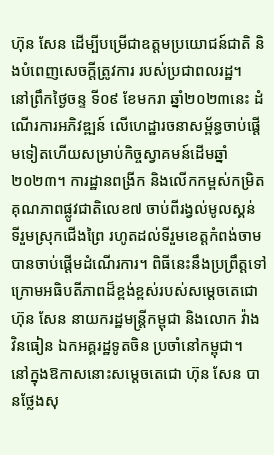ហ៊ុន សែន ដើម្បីបម្រើជាឧត្តមប្រយោជន៍ជាតិ និងបំពេញសេចក្តីត្រូវការ របស់ប្រជាពលរដ្ឋ។
នៅព្រឹកថ្ងៃចន្ទ ទី០៩ ខែមករា ឆ្នាំ២០២៣នេះ ដំណើរការអភិវឌ្ឍន៍ លើហេដ្ឋារចនាសម្ព័ន្ធចាប់ផ្តើមទៀតហើយសម្រាប់កិច្ចស្វាគមន៍ដើមឆ្នាំ២០២៣។ ការដ្ឋានពង្រីក និងលើកកម្ពស់កម្រិតគុណភាពផ្លូវជាតិលេខ៧ ចាប់ពីរង្វល់មូលស្គន់ ទីរួមស្រុកជើងព្រៃ រហូតដល់ទីរួមខេត្តកំពង់ចាម បានចាប់ផ្តើមដំណើរការ។ ពិធីនេះនឹងប្រព្រឹត្តទៅក្រោមអធិបតីភាពដ៏ខ្ពង់ខ្ពស់របស់សម្តេចតេជោ ហ៊ុន សែន នាយករដ្ឋមន្ត្រីកម្ពុជា និងលោក វ៉ាង វិនធៀន ឯកអគ្គរដ្ឋទូតចិន ប្រចាំនៅកម្ពុជា។
នៅក្នុងឱកាសនោះសម្តេចតេជោ ហ៊ុន សែន បានថ្លែងសុ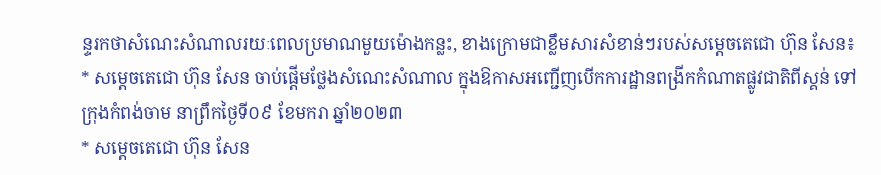ន្ទរកថាសំណេះសំណាលរយៈពេលប្រមាណមួយម៉ោងកន្លះ, ខាងក្រោមជាខ្លឹមសារសំខាន់ៗរបស់សម្តេចតេជោ ហ៊ុន សែន៖
* សម្តេចតេជោ ហ៊ុន សែន ចាប់ផ្តើមថ្លែងសំណេះសំណាល ក្នុងឱកាសអញ្ជើញបើកការដ្ឋានពង្រីកកំណាតផ្លូវជាតិពីស្គន់ ទៅក្រុងកំពង់ចាម នាព្រឹកថ្ងៃទី០៩ ខែមករា ឆ្នាំ២០២៣
* សម្តេចតេជោ ហ៊ុន សែន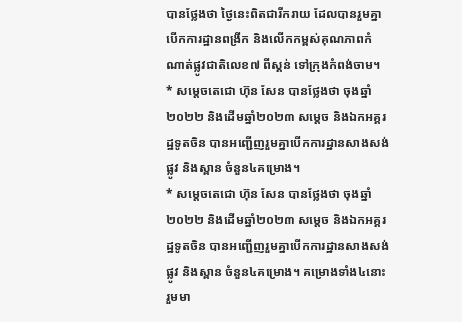បានថ្លែងថា ថ្ងៃនេះពិតជារីករាយ ដែលបានរួមគ្នាបើកការដ្ឋានពង្រីក និងលើកកម្ពស់គុណភាពកំណាត់ផ្លូវជាតិលេខ៧ ពីស្គន់ ទៅក្រុងកំពង់ចាម។
* សម្តេចតេជោ ហ៊ុន សែន បានថ្លែងថា ចុងឆ្នាំ២០២២ និងដើមឆ្នាំ២០២៣ សម្តេច និងឯកអគ្គរដ្ឋទូតចិន បានអញ្ជើញរួមគ្នាបើកការដ្ឋានសាងសង់ផ្លូវ និងស្ពាន ចំនួន៤គម្រោង។
* សម្តេចតេជោ ហ៊ុន សែន បានថ្លែងថា ចុងឆ្នាំ២០២២ និងដើមឆ្នាំ២០២៣ សម្តេច និងឯកអគ្គរដ្ឋទូតចិន បានអញ្ជើញរួមគ្នាបើកការដ្ឋានសាងសង់ផ្លូវ និងស្ពាន ចំនួន៤គម្រោង។ គម្រោងទាំង៤នោះរួមមា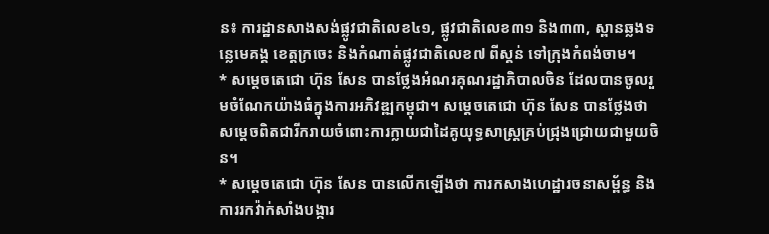ន៖ ការដ្ឋានសាងសង់ផ្លូវជាតិលេខ៤១, ផ្លូវជាតិលេខ៣១ និង៣៣, ស្ពានឆ្លងទន្លេមេគង្គ ខេត្តក្រចេះ និងកំណាត់ផ្លូវជាតិលេខ៧ ពីស្គន់ ទៅក្រុងកំពង់ចាម។
* សម្តេចតេជោ ហ៊ុន សែន បានថ្លែងអំណរគុណរដ្ឋាភិបាលចិន ដែលបានចូលរួមចំណែកយ៉ាងធំក្នុងការអភិវឌ្ឍកម្ពុជា។ សម្តេចតេជោ ហ៊ុន សែន បានថ្លែងថា សម្តេចពិតជារីករាយចំពោះការក្លាយជាដៃគូយុទ្ធសាស្ត្រគ្រប់ជ្រុងជ្រោយជាមួយចិន។
* សម្តេចតេជោ ហ៊ុន សែន បានលើកឡើងថា ការកសាងហេដ្ឋារចនាសម្ព័ន្ធ និងការរកវ៉ាក់សាំងបង្ការ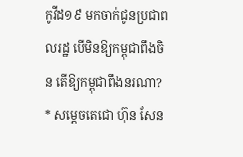កូវីដ១៩ មកចាក់ជូនប្រជាពលរដ្ឋ បើមិនឱ្យកម្ពុជាពឹងចិន តើឱ្យកម្ពុជាពឹងនរណា?
* សម្តេចតេជោ ហ៊ុន សែន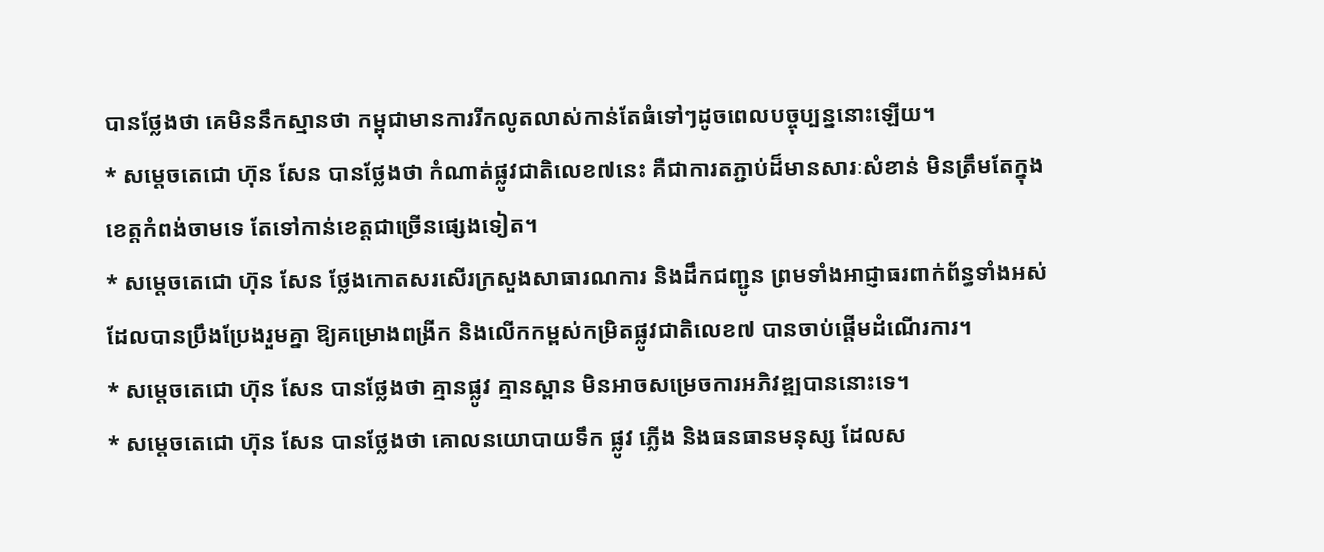បានថ្លែងថា គេមិននឹកស្មានថា កម្ពុជាមានការរីកលូតលាស់កាន់តែធំទៅៗដូចពេលបច្ចុប្បន្ននោះឡើយ។
* សម្តេចតេជោ ហ៊ុន សែន បានថ្លែងថា កំណាត់ផ្លូវជាតិលេខ៧នេះ គឺជាការតភ្ជាប់ដ៏មានសារៈសំខាន់ មិនត្រឹមតែក្នុងខេត្តកំពង់ចាមទេ តែទៅកាន់ខេត្តជាច្រើនផ្សេងទៀត។
* សម្តេចតេជោ ហ៊ុន សែន ថ្លែងកោតសរសើរក្រសួងសាធារណការ និងដឹកជញ្ជូន ព្រមទាំងអាជ្ញាធរពាក់ព័ន្ធទាំងអស់ ដែលបានប្រឹងប្រែងរួមគ្នា ឱ្យគម្រោងពង្រីក និងលើកកម្ពស់កម្រិតផ្លូវជាតិលេខ៧ បានចាប់ផ្តើមដំណើរការ។
* សម្តេចតេជោ ហ៊ុន សែន បានថ្លែងថា គ្មានផ្លូវ គ្មានស្ពាន មិនអាចសម្រេចការអភិវឌ្ឍបាននោះទេ។
* សម្តេចតេជោ ហ៊ុន សែន បានថ្លែងថា គោលនយោបាយទឹក ផ្លូវ ភ្លើង និងធនធានមនុស្ស ដែលស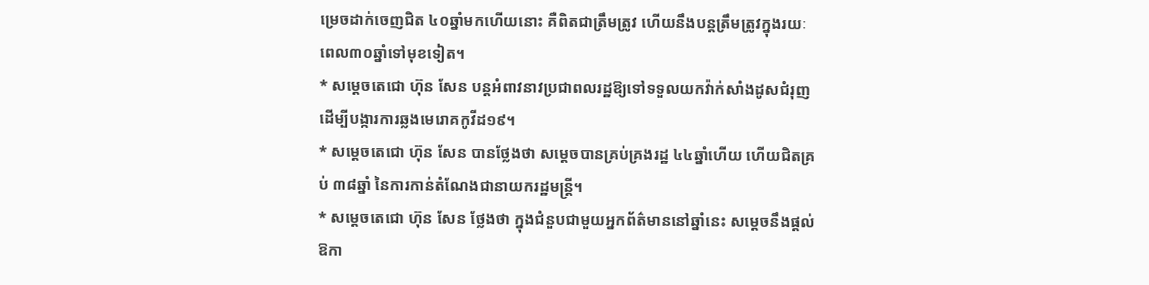ម្រេចដាក់ចេញជិត ៤០ឆ្នាំមកហើយនោះ គឺពិតជាត្រឹមត្រូវ ហើយនឹងបន្តត្រឹមត្រូវក្នុងរយៈពេល៣០ឆ្នាំទៅមុខទៀត។
* សម្តេចតេជោ ហ៊ុន សែន បន្តអំពាវនាវប្រជាពលរដ្ឋឱ្យទៅទទួលយកវ៉ាក់សាំងដូសជំរុញ ដើម្បីបង្ការការឆ្លងមេរោគកូវីដ១៩។
* សម្តេចតេជោ ហ៊ុន សែន បានថ្លែងថា សម្តេចបានគ្រប់គ្រងរដ្ឋ ៤៤ឆ្នាំហើយ ហើយជិតគ្រប់ ៣៨ឆ្នាំ នៃការកាន់តំណែងជានាយករដ្ឋមន្ត្រី។
* សម្តេចតេជោ ហ៊ុន សែន ថ្លែងថា ក្នុងជំនួបជាមួយអ្នកព័ត៌មាននៅឆ្នាំនេះ សម្តេចនឹងផ្តល់ឱកា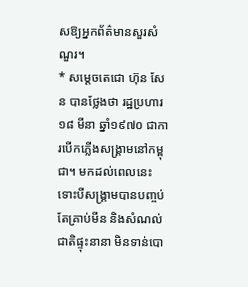សឱ្យអ្នកព័ត៌មានសួរសំណួរ។
* សម្តេចតេជោ ហ៊ុន សែន បានថ្លែងថា រដ្ឋប្រហារ ១៨ មីនា ឆ្នាំ១៩៧០ ជាការបើកភ្លើងសង្គ្រាមនៅកម្ពុជា។ មកដល់ពេលនេះទោះបីសង្គ្រាមបានបញ្ចប់ តែគ្រាប់មីន និងសំណល់ជាតិផ្ទុះនានា មិនទាន់បោ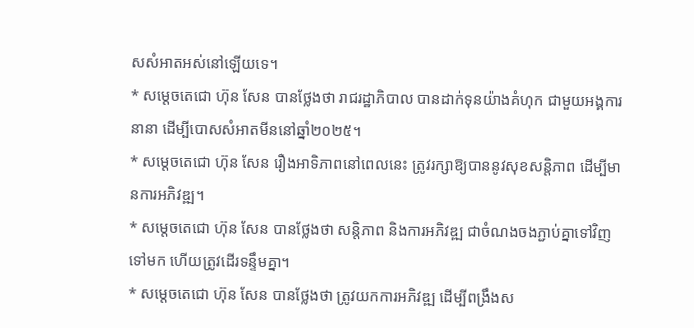សសំអាតអស់នៅឡើយទេ។
* សម្តេចតេជោ ហ៊ុន សែន បានថ្លែងថា រាជរដ្ឋាភិបាល បានដាក់ទុនយ៉ាងគំហុក ជាមួយអង្គការនានា ដើម្បីបោសសំអាតមីននៅឆ្នាំ២០២៥។
* សម្តេចតេជោ ហ៊ុន សែន រឿងអាទិភាពនៅពេលនេះ ត្រូវរក្សាឱ្យបាននូវសុខសន្តិភាព ដើម្បីមានការអភិវឌ្ឍ។
* សម្តេចតេជោ ហ៊ុន សែន បានថ្លែងថា សន្តិភាព និងការអភិវឌ្ឍ ជាចំណងចងភ្ជាប់គ្នាទៅវិញទៅមក ហើយត្រូវដើរទន្ទឹមគ្នា។
* សម្តេចតេជោ ហ៊ុន សែន បានថ្លែងថា ត្រូវយកការអភិវឌ្ឍ ដើម្បីពង្រឹងស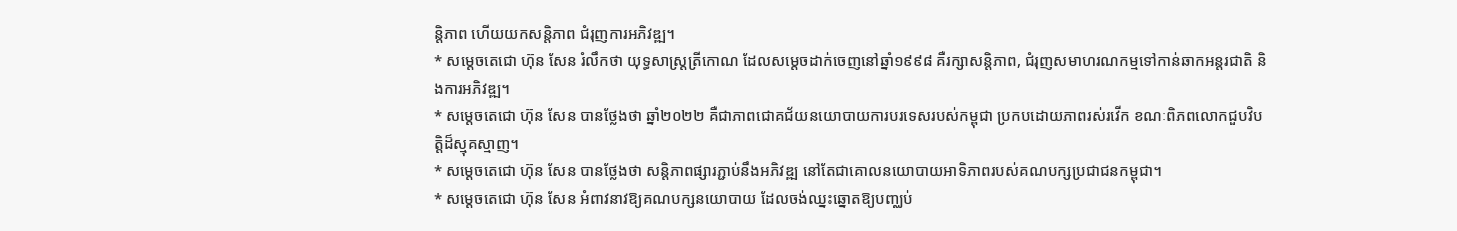ន្តិភាព ហើយយកសន្តិភាព ជំរុញការអភិវឌ្ឍ។
* សម្តេចតេជោ ហ៊ុន សែន រំលឹកថា យុទ្ធសាស្ត្រត្រីកោណ ដែលសម្តេចដាក់ចេញនៅឆ្នាំ១៩៩៨ គឺរក្សាសន្តិភាព, ជំរុញសមាហរណកម្មទៅកាន់ឆាកអន្តរជាតិ និងការអភិវឌ្ឍ។
* សម្តេចតេជោ ហ៊ុន សែន បានថ្លែងថា ឆ្នាំ២០២២ គឺជាភាពជោគជ័យនយោបាយការបរទេសរបស់កម្ពុជា ប្រកបដោយភាពរស់រវើក ខណៈពិភពលោកជួបវិបត្តិដ៏ស្មុគស្មាញ។
* សម្តេចតេជោ ហ៊ុន សែន បានថ្លែងថា សន្តិភាពផ្សារភ្ជាប់នឹងអភិវឌ្ឍ នៅតែជាគោលនយោបាយអាទិភាពរបស់គណបក្សប្រជាជនកម្ពុជា។
* សម្តេចតេជោ ហ៊ុន សែន អំពាវនាវឱ្យគណបក្សនយោបាយ ដែលចង់ឈ្នះឆ្នោតឱ្យបញ្ឈប់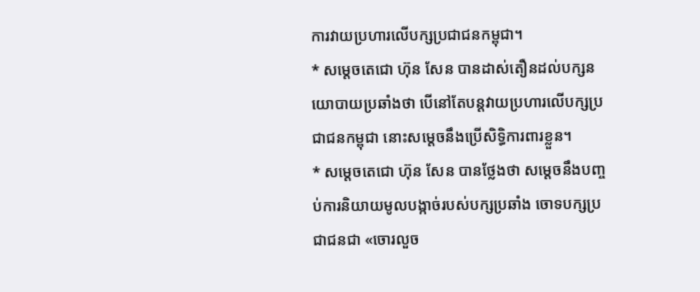ការវាយប្រហារលើបក្សប្រជាជនកម្ពុជា។
* សម្តេចតេជោ ហ៊ុន សែន បានដាស់តឿនដល់បក្សនយោបាយប្រឆាំងថា បើនៅតែបន្តវាយប្រហារលើបក្សប្រជាជនកម្ពុជា នោះសម្តេចនឹងប្រើសិទ្ធិការពារខ្លួន។
* សម្តេចតេជោ ហ៊ុន សែន បានថ្លែងថា សម្តេចនឹងបញ្ចប់ការនិយាយមូលបង្កាច់របស់បក្សប្រឆាំង ចោទបក្សប្រជាជនជា «ចោរលួច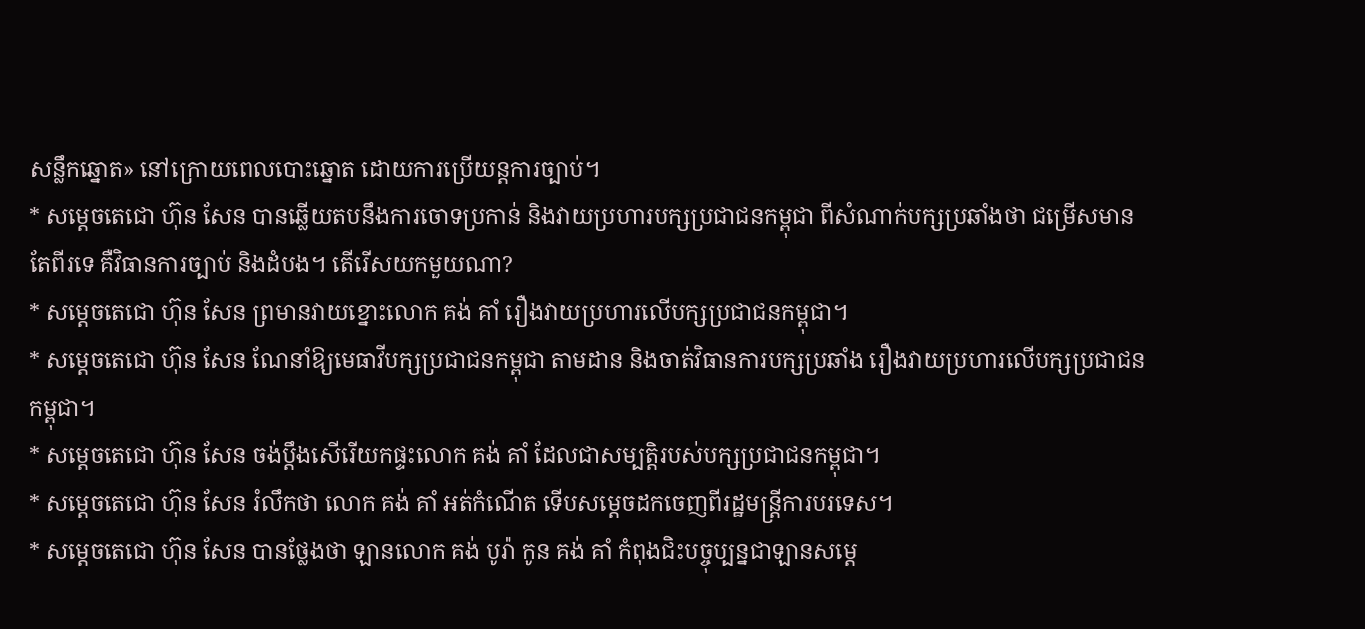សន្លឹកឆ្នោត» នៅក្រោយពេលបោះឆ្នោត ដោយការប្រើយន្តការច្បាប់។
* សម្តេចតេជោ ហ៊ុន សែន បានឆ្លើយតបនឹងការចោទប្រកាន់ និងវាយប្រហារបក្សប្រជាជនកម្ពុជា ពីសំណាក់បក្សប្រឆាំងថា ជម្រើសមានតែពីរទេ គឺវិធានការច្បាប់ និងដំបង។ តើរើសយកមួយណា?
* សម្តេចតេជោ ហ៊ុន សែន ព្រមានវាយខ្នោះលោក គង់ គាំ រឿងវាយប្រហារលើបក្សប្រជាជនកម្ពុជា។
* សម្តេចតេជោ ហ៊ុន សែន ណែនាំឱ្យមេធាវីបក្សប្រជាជនកម្ពុជា តាមដាន និងចាត់វិធានការបក្សប្រឆាំង រឿងវាយប្រហារលើបក្សប្រជាជនកម្ពុជា។
* សម្តេចតេជោ ហ៊ុន សែន ចង់ប្តឹងសើរើយកផ្ទះលោក គង់ គាំ ដែលជាសម្បត្តិរបស់បក្សប្រជាជនកម្ពុជា។
* សម្តេចតេជោ ហ៊ុន សែន រំលឹកថា លោក គង់ គាំ អត់កំណើត ទើបសម្តេចដកចេញពីរដ្ឋមន្ត្រីការបរទេស។
* សម្តេចតេជោ ហ៊ុន សែន បានថ្លែងថា ឡានលោក គង់ បូរ៉ា កូន គង់ គាំ កំពុងជិះបច្ចុប្បន្នជាឡានសម្តេ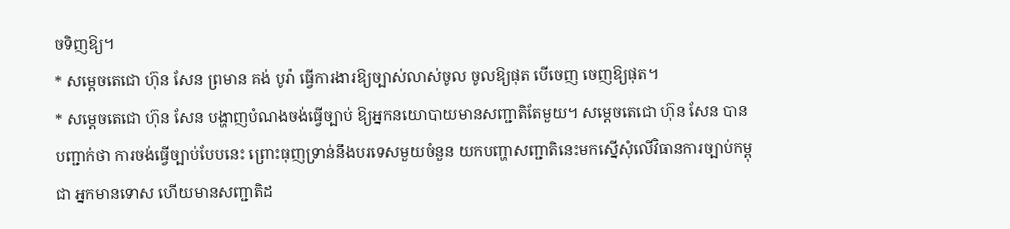ចទិញឱ្យ។
* សម្តេចតេជោ ហ៊ុន សែន ព្រមាន គង់ បូរ៉ា ធ្វើការងារឱ្យច្បាស់លាស់ចូល ចូលឱ្យផុត បើចេញ ចេញឱ្យផុត។
* សម្តេចតេជោ ហ៊ុន សែន បង្ហាញបំណងចង់ធ្វើច្បាប់ ឱ្យអ្នកនយោបាយមានសញ្ជាតិតែមួយ។ សម្តេចតេជោ ហ៊ុន សែន បានបញ្ជាក់ថា ការចង់ធ្វើច្បាប់បែបនេះ ព្រោះធុញទ្រាន់នឹងបរទេសមួយចំនួន យកបញ្ហាសញ្ជាតិនេះមកស្នើសុំលើវិធានការច្បាប់កម្ពុជា អ្នកមានទោស ហើយមានសញ្ជាតិដ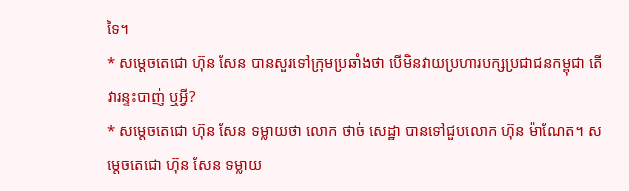ទៃ។
* សម្តេចតេជោ ហ៊ុន សែន បានសួរទៅក្រុមប្រឆាំងថា បើមិនវាយប្រហារបក្សប្រជាជនកម្ពុជា តើវារន្ទះបាញ់ ឬអ្វី?
* សម្តេចតេជោ ហ៊ុន សែន ទម្លាយថា លោក ថាច់ សេដ្ឋា បានទៅជួបលោក ហ៊ុន ម៉ាណែត។ សម្តេចតេជោ ហ៊ុន សែន ទម្លាយ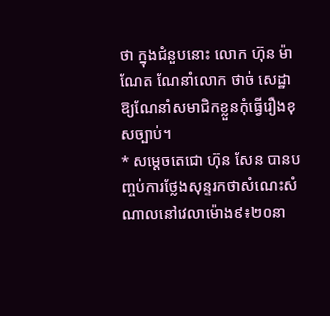ថា ក្នុងជំនួបនោះ លោក ហ៊ុន ម៉ាណែត ណែនាំលោក ថាច់ សេដ្ឋា ឱ្យណែនាំសមាជិកខ្លួនកុំធ្វើរឿងខុសច្បាប់។
* សម្តេចតេជោ ហ៊ុន សែន បានបញ្ចប់ការថ្លែងសុន្ទរកថាសំណេះសំណាលនៅវេលាម៉ោង៩៖២០នា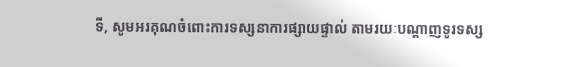ទី, សូមអរគុណចំពោះការទស្សនាការផ្សាយផ្ទាល់ តាមរយៈបណ្តាញទូរទស្ស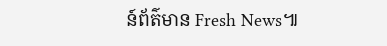ន៍ព័ត៌មាន Fresh News៕